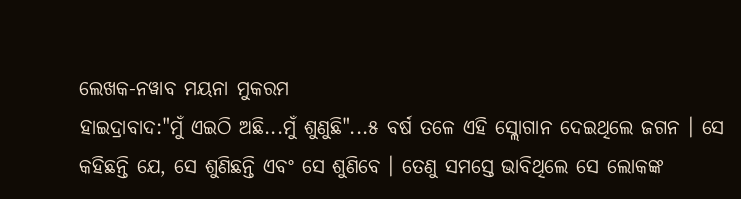ଲେଖକ-ନୱାବ ମୟନା ମୁକରମ
ହାଇଦ୍ରାବାଦ:"ମୁଁ ଏଇଠି ଅଛି...ମୁଁ ଶୁଣୁଛି"...୫ ବର୍ଷ ତଳେ ଏହି ସ୍ଲୋଗାନ ଦେଇଥିଲେ ଜଗନ । ସେ କହିଛନ୍ତି ଯେ, ସେ ଶୁଣିଛନ୍ତି ଏବଂ ସେ ଶୁଣିବେ । ତେଣୁ ସମସ୍ତେ ଭାବିଥିଲେ ସେ ଲୋକଙ୍କ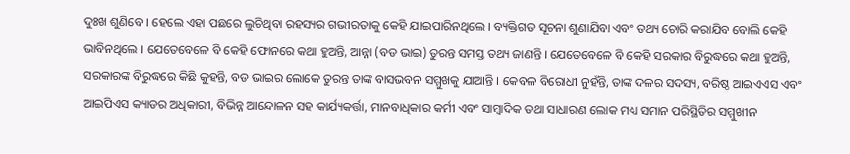ଦୁଃଖ ଶୁଣିବେ । ହେଲେ ଏହା ପଛରେ ଲୁଚିଥିବା ରହସ୍ୟର ଗଭୀରତାକୁ କେହି ଯାଇପାରିନଥିଲେ । ବ୍ୟକ୍ତିଗତ ସୂଚନା ଶୁଣାଯିବା ଏବଂ ତଥ୍ୟ ଚୋରି କରାଯିବ ବୋଲି କେହି ଭାବିନଥିଲେ । ଯେତେବେଳେ ବି କେହି ଫୋନରେ କଥା ହୁଅନ୍ତି, ଆନ୍ନା (ବଡ ଭାଇ) ତୁରନ୍ତ ସମସ୍ତ ତଥ୍ୟ ଜାଣନ୍ତି । ଯେତେବେଳେ ବି କେହି ସରକାର ବିରୁଦ୍ଧରେ କଥା ହୁଅନ୍ତି, ସରକାରଙ୍କ ବିରୁଦ୍ଧରେ କିଛି କୁହନ୍ତି, ବଡ ଭାଇର ଲୋକେ ତୁରନ୍ତ ତାଙ୍କ ବାସଭବନ ସମ୍ମୁଖକୁ ଯାଆନ୍ତି । କେବଳ ବିରୋଧୀ ନୁହଁନ୍ତି, ତାଙ୍କ ଦଳର ସଦସ୍ୟ, ବରିଷ୍ଠ ଆଇଏଏସ ଏବଂ ଆଇପିଏସ କ୍ୟାଡର ଅଧିକାରୀ, ବିଭିନ୍ନ ଆନ୍ଦୋଳନ ସହ କାର୍ଯ୍ୟକର୍ତ୍ତା, ମାନବାଧିକାର କର୍ମୀ ଏବଂ ସାମ୍ବାଦିକ ତଥା ସାଧାରଣ ଲୋକ ମଧ୍ୟ ସମାନ ପରିସ୍ଥିତିର ସମ୍ମୁଖୀନ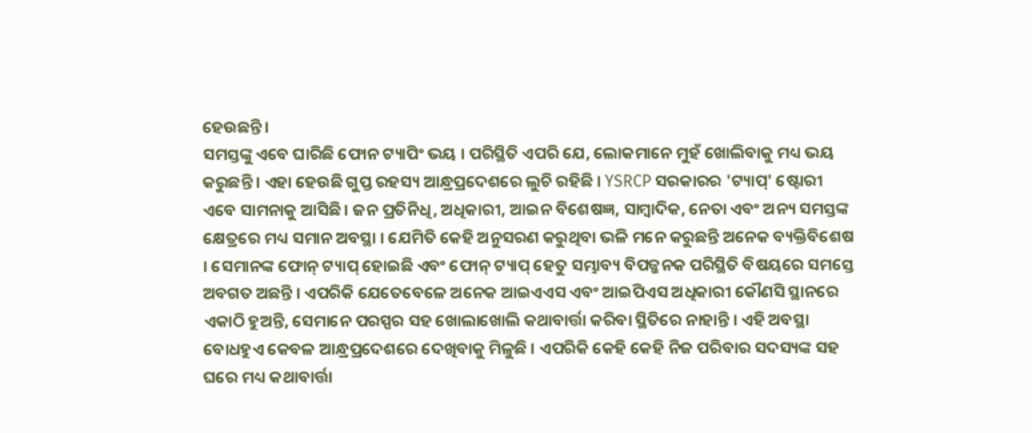ହେଉଛନ୍ତି ।
ସମସ୍ତଙ୍କୁ ଏବେ ଘାରିଛି ଫୋନ ଟ୍ୟାପିଂ ଭୟ । ପରିସ୍ଥିତି ଏପରି ଯେ, ଲୋକମାନେ ମୁହଁ ଖୋଲିବାକୁ ମଧ୍ୟ ଭୟ କରୁଛନ୍ତି । ଏହା ହେଉଛି ଗୁପ୍ତ ରହସ୍ୟ ଆନ୍ଧ୍ରପ୍ରଦେଶରେ ଲୁଚି ରହିଛି । YSRCP ସରକାରର 'ଟ୍ୟାପ୍' ଷ୍ଟୋରୀ ଏବେ ସାମନାକୁ ଆସିଛି । ଜନ ପ୍ରତିନିଧି, ଅଧିକାରୀ, ଆଇନ ବିଶେଷଜ୍ଞ, ସାମ୍ବାଦିକ, ନେତା ଏବଂ ଅନ୍ୟ ସମସ୍ତଙ୍କ କ୍ଷେତ୍ରରେ ମଧ୍ୟ ସମାନ ଅବସ୍ଥା । ଯେମିତି କେହି ଅନୁସରଣ କରୁଥିବା ଭଳି ମନେ କରୁଛନ୍ତି ଅନେକ ବ୍ୟକ୍ତିବିଶେଷ । ସେମାନଙ୍କ ଫୋନ୍ ଟ୍ୟାପ୍ ହୋଇଛି ଏବଂ ଫୋନ୍ ଟ୍ୟାପ୍ ହେତୁ ସମ୍ଭାବ୍ୟ ବିପଜ୍ଜନକ ପରିସ୍ଥିତି ବିଷୟରେ ସମସ୍ତେ ଅବଗତ ଅଛନ୍ତି । ଏପରିକି ଯେତେବେଳେ ଅନେକ ଆଇଏଏସ ଏବଂ ଆଇପିଏସ ଅଧିକାରୀ କୌଣସି ସ୍ଥାନରେ ଏକାଠି ହୁଅନ୍ତି, ସେମାନେ ପରସ୍ପର ସହ ଖୋଲାଖୋଲି କଥାବାର୍ତ୍ତା କରିବା ସ୍ଥିତିରେ ନାହାନ୍ତି । ଏହି ଅବସ୍ଥା ବୋଧହୁଏ କେବଳ ଆନ୍ଧ୍ରପ୍ରଦେଶରେ ଦେଖିବାକୁ ମିଳୁଛି । ଏପରିକି କେହି କେହି ନିଜ ପରିବାର ସଦସ୍ୟଙ୍କ ସହ ଘରେ ମଧ୍ୟ କଥାବାର୍ତ୍ତା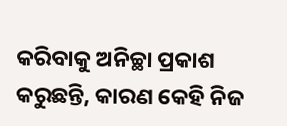କରିବାକୁ ଅନିଚ୍ଛା ପ୍ରକାଶ କରୁଛନ୍ତି, କାରଣ କେହି ନିଜ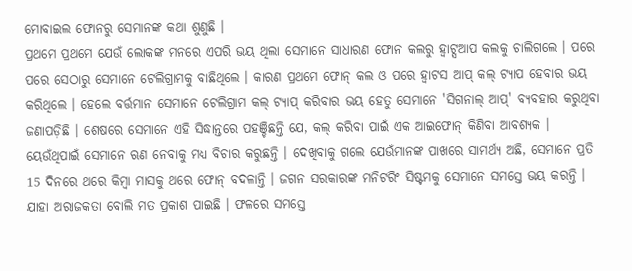ମୋବାଇଲ ଫୋନରୁ ସେମାନଙ୍କ କଥା ଶୁଣୁଛି ।
ପ୍ରଥମେ ପ୍ରଥମେ ଯେଉଁ ଲୋକଙ୍କ ମନରେ ଏପରି ଭୟ ଥିଲା ସେମାନେ ସାଧାରଣ ଫୋନ କଲରୁ ହ୍ବାଟ୍ସଆପ କଲକୁ ଚାଲିଗଲେ । ପରେ ପରେ ସେଠାରୁ ସେମାନେ ଟେଲିଗ୍ରାମକୁ ବାଛିଥିଲେ । କାରଣ ପ୍ରଥମେ ଫୋନ୍ କଲ ଓ ପରେ ହ୍ବାଟସ ଆପ୍ କଲ୍ ଟ୍ୟାପ ହେବାର ଭୟ କରିଥିଲେ । ହେଲେ ବର୍ତ୍ତମାନ ସେମାନେ ଟେଲିଗ୍ରାମ କଲ୍ ଟ୍ୟାପ୍ କରିବାର ଭୟ ହେତୁ ସେମାନେ 'ସିଗନାଲ୍ ଆପ୍' ବ୍ୟବହାର କରୁଥିବା ଜଣାପଡ଼ିଛି । ଶେଷରେ ସେମାନେ ଏହି ସିଦ୍ଧାନ୍ତରେ ପହଞ୍ଚିଛନ୍ତି ଯେ, କଲ୍ କରିବା ପାଇଁ ଏକ ଆଇଫୋନ୍ କିଣିବା ଆବଶ୍ୟକ । ୟେଉଁଥିପାଇଁ ସେମାନେ ଋଣ ନେବାକୁ ମଧ୍ୟ ବିଚାର କରୁଛନ୍ତି । ଦେଖିବାକୁ ଗଲେ ଯେଉଁମାନଙ୍କ ପାଖରେ ସାମର୍ଥ୍ୟ ଅଛି, ସେମାନେ ପ୍ରତି 15 ଦିନରେ ଥରେ କିମ୍ବା ମାସକୁ ଥରେ ଫୋନ୍ ବଦଳାନ୍ତି । ଜଗନ ସରକାରଙ୍କ ମନିଟରିଂ ସିଷ୍ଟମକୁ ସେମାନେ ସମସ୍ତେ ଭୟ କରନ୍ତି । ଯାହା ଅରାଜକତା ବୋଲି ମତ ପ୍ରକାଶ ପାଇଛି । ଫଳରେ ସମସ୍ତେ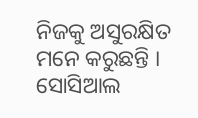ନିଜକୁ ଅସୁରକ୍ଷିତ ମନେ କରୁଛନ୍ତି । ସୋସିଆଲ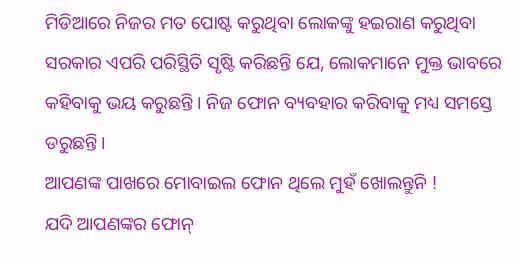ମିଡିଆରେ ନିଜର ମତ ପୋଷ୍ଟ କରୁଥିବା ଲୋକଙ୍କୁ ହଇରାଣ କରୁଥିବା ସରକାର ଏପରି ପରିସ୍ଥିତି ସୃଷ୍ଟି କରିଛନ୍ତି ଯେ, ଲୋକମାନେ ମୁକ୍ତ ଭାବରେ କହିବାକୁ ଭୟ କରୁଛନ୍ତି । ନିଜ ଫୋନ ବ୍ୟବହାର କରିବାକୁ ମଧ୍ୟ ସମସ୍ତେ ଡରୁଛନ୍ତି।
ଆପଣଙ୍କ ପାଖରେ ମୋବାଇଲ ଫୋନ ଥିଲେ ମୁହଁ ଖୋଲନ୍ତୁନି !
ଯଦି ଆପଣଙ୍କର ଫୋନ୍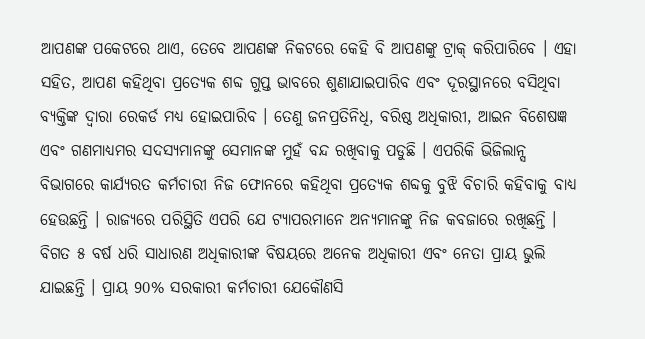ଆପଣଙ୍କ ପକେଟରେ ଥାଏ, ତେବେ ଆପଣଙ୍କ ନିକଟରେ କେହି ବି ଆପଣଙ୍କୁ ଟ୍ରାକ୍ କରିପାରିବେ । ଏହା ସହିତ, ଆପଣ କହିଥିବା ପ୍ରତ୍ୟେକ ଶବ୍ଦ ଗୁପ୍ତ ଭାବରେ ଶୁଣାଯାଇପାରିବ ଏବଂ ଦୂରସ୍ଥାନରେ ବସିଥିବା ବ୍ୟକ୍ତିଙ୍କ ଦ୍ବାରା ରେକର୍ଡ ମଧ୍ୟ ହୋଇପାରିବ । ତେଣୁ ଜନପ୍ରତିନିଧି, ବରିଷ୍ଠ ଅଧିକାରୀ, ଆଇନ ବିଶେଷଜ୍ଞ ଏବଂ ଗଣମାଧ୍ୟମର ସଦସ୍ୟମାନଙ୍କୁ ସେମାନଙ୍କ ମୁହଁ ବନ୍ଦ ରଖିବାକୁ ପଡୁଛି । ଏପରିକି ଭିଜିଲାନ୍ସ ବିଭାଗରେ କାର୍ଯ୍ୟରତ କର୍ମଚାରୀ ନିଜ ଫୋନରେ କହିଥିବା ପ୍ରତ୍ୟେକ ଶବ୍ଦକୁ ବୁଝି ବିଚାରି କହିବାକୁ ବାଧ୍ୟ ହେଉଛନ୍ତି । ରାଜ୍ୟରେ ପରିସ୍ଥିତି ଏପରି ଯେ ଟ୍ୟାପରମାନେ ଅନ୍ୟମାନଙ୍କୁ ନିଜ କବଜାରେ ରଖିଛନ୍ତି । ବିଗତ ୫ ବର୍ଷ ଧରି ସାଧାରଣ ଅଧିକାରୀଙ୍କ ବିଷୟରେ ଅନେକ ଅଧିକାରୀ ଏବଂ ନେତା ପ୍ରାୟ ଭୁଲି ଯାଇଛନ୍ତି । ପ୍ରାୟ 90% ସରକାରୀ କର୍ମଚାରୀ ଯେକୌଣସି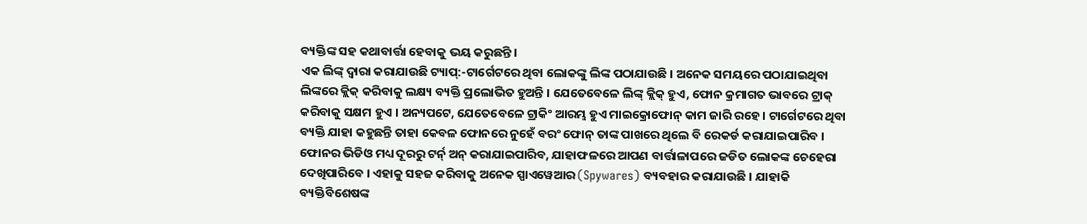ବ୍ୟକ୍ତିଙ୍କ ସହ କଥାବାର୍ତ୍ତା ହେବାକୁ ଭୟ କରୁଛନ୍ତି ।
ଏକ ଲିଙ୍କ୍ ଦ୍ବାରା କରାଯାଉଛି ଟ୍ୟାପ୍:-ଟାର୍ଗେଟରେ ଥିବା ଲୋକଙ୍କୁ ଲିଙ୍କ ପଠାଯାଉଛି । ଅନେକ ସମୟରେ ପଠାଯାଇଥିବା ଲିଙ୍କରେ କ୍ଲିକ୍ କରିବାକୁ ଲକ୍ଷ୍ୟ ବ୍ୟକ୍ତି ପ୍ରଲୋଭିତ ହୁଅନ୍ତି । ଯେତେବେଳେ ଲିଙ୍କ୍ କ୍ଲିକ୍ ହୁଏ, ଫୋନ କ୍ରମାଗତ ଭାବରେ ଟ୍ରାକ୍ କରିବାକୁ ସକ୍ଷମ ହୁଏ । ଅନ୍ୟପଟେ, ଯେତେବେଳେ ଟ୍ରାକିଂ ଆରମ୍ଭ ହୁଏ ମାଇକ୍ରୋଫୋନ୍ କାମ ଜାରି ରହେ । ଟାର୍ଗେଟରେ ଥିବା ବ୍ୟକ୍ତି ଯାହା କହୁଛନ୍ତି ତାହା କେବଳ ଫୋନରେ ନୁହେଁ ବରଂ ଫୋନ୍ ତାଙ୍କ ପାଖରେ ଥିଲେ ବି ରେକର୍ଡ କରାଯାଇପାରିବ । ଫୋନର ଭିଡିଓ ମଧ୍ୟ ଦୂରରୁ ଟର୍ନ୍ ଅନ୍ କରାଯାଇପାରିବ, ଯାହାଫଳରେ ଆପଣ ବାର୍ତ୍ତାଳାପରେ ଜଡିତ ଲୋକଙ୍କ ଚେହେରା ଦେଖିପାରିବେ । ଏହାକୁ ସହଜ କରିବାକୁ ଅନେକ ସ୍ପାଏୱେଆର (Spywares) ବ୍ୟବହାର କରାଯାଉଛି । ଯାହାକି ବ୍ୟକ୍ତିବିଶେଷଙ୍କ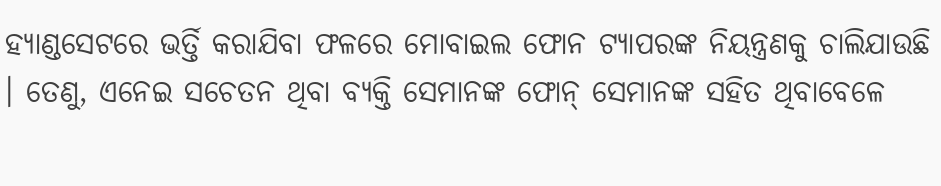ହ୍ୟାଣ୍ଡସେଟରେ ଭର୍ତ୍ତି କରାଯିବା ଫଳରେ ମୋବାଇଲ ଫୋନ ଟ୍ୟାପରଙ୍କ ନିୟନ୍ତ୍ରଣକୁ ଚାଲିଯାଉଛି । ତେଣୁ, ଏନେଇ ସଚେତନ ଥିବା ବ୍ୟକ୍ତି ସେମାନଙ୍କ ଫୋନ୍ ସେମାନଙ୍କ ସହିତ ଥିବାବେଳେ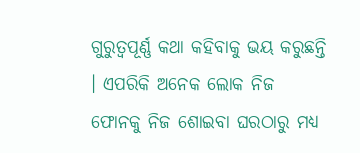ଗୁରୁତ୍ବପୂର୍ଣ୍ଣ କଥା କହିବାକୁ ଭୟ କରୁଛନ୍ତି । ଏପରିକି ଅନେକ ଲୋକ ନିଜ ଫୋନକୁ ନିଜ ଶୋଇବା ଘରଠାରୁ ମଧ୍ୟ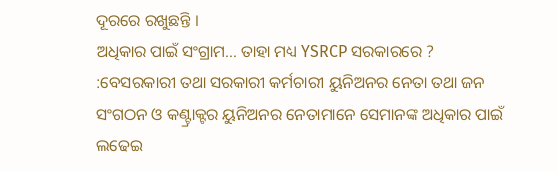ଦୂରରେ ରଖୁଛନ୍ତି ।
ଅଧିକାର ପାଇଁ ସଂଗ୍ରାମ… ତାହା ମଧ୍ୟ YSRCP ସରକାରରେ ? :ବେସରକାରୀ ତଥା ସରକାରୀ କର୍ମଚାରୀ ୟୁନିଅନର ନେତା ତଥା ଜନ ସଂଗଠନ ଓ କଣ୍ଟ୍ରାକ୍ଟର ୟୁନିଅନର ନେତାମାନେ ସେମାନଙ୍କ ଅଧିକାର ପାଇଁ ଲଢେଇ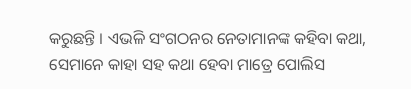କରୁଛନ୍ତି । ଏଭଳି ସଂଗଠନର ନେତାମାନଙ୍କ କହିବା କଥା, ସେମାନେ କାହା ସହ କଥା ହେବା ମାତ୍ରେ ପୋଲିସ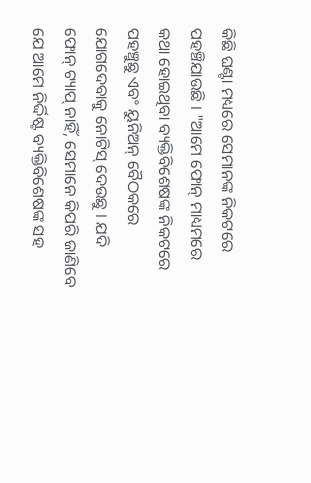କିଛି ଘଣ୍ଟା ମଧ୍ୟରେ ସେମାନଙ୍କ ନିକଟରେ ପହଞ୍ଚିଯାଉଛି । "ଆମେ ଫୋନ୍ ମାଧ୍ୟମରେ କଥା ହୋଇଥିବା ବ୍ୟକ୍ତିବିଶେଷଙ୍କ ନିକଟରେ ପହଞ୍ଚୁଛୁ ଏବଂ ୟୁନିଅନ୍ ବୈଠକରେ ଯୋଗଦେବାକୁ ନୋଟିସ୍ ଦେଉଛୁ । ଯଦି ଫୋନ୍ ଟ୍ୟାପ୍ ନାହିଁ, ସେମାନେ କିପରି ଜାଣିବେ ଯେ ଆମେ ନିର୍ଦ୍ଦିଷ୍ଟ ବ୍ୟକ୍ତିବିଶେଷଙ୍କ ସହ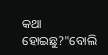କଥା ହୋଇଛୁ?"ବୋଲି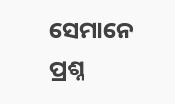ସେମାନେ ପ୍ରଶ୍ନ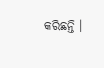କରିଛନ୍ତି ।